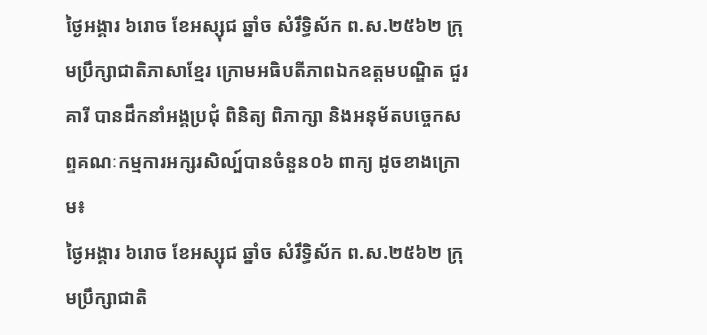ថ្ងៃអង្គារ ៦រោច ខែអស្សុជ ឆ្នាំច សំរឹទ្ធិស័ក ព.ស.២៥៦២ ក្រុមប្រឹក្សាជាតិភាសាខ្មែរ ក្រោមអធិបតីភាពឯកឧត្តមបណ្ឌិត ជួរ គារី បានដឹកនាំអង្គប្រជុំ ពិនិត្យ ពិភាក្សា និងអនុម័តបច្ចេកសព្ទគណៈកម្មការអក្សរសិល្ប៍បានចំនួន០៦ ពាក្យ ដូចខាងក្រោម៖
ថ្ងៃអង្គារ ៦រោច ខែអស្សុជ ឆ្នាំច សំរឹទ្ធិស័ក ព.ស.២៥៦២ ក្រុមប្រឹក្សាជាតិ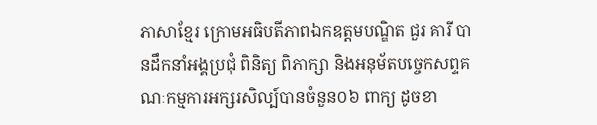ភាសាខ្មែរ ក្រោមអធិបតីភាពឯកឧត្តមបណ្ឌិត ជួរ គារី បានដឹកនាំអង្គប្រជុំ ពិនិត្យ ពិភាក្សា និងអនុម័តបច្ចេកសព្ទគណៈកម្មការអក្សរសិល្ប៍បានចំនួន០៦ ពាក្យ ដូចខា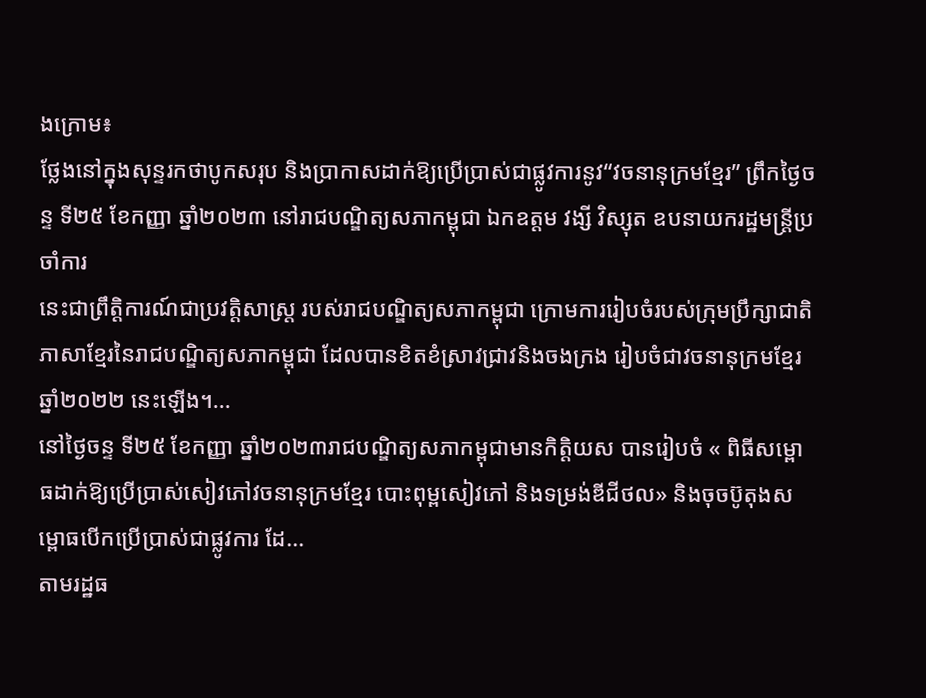ងក្រោម៖
ថ្លែងនៅក្នុងសុន្ទរកថាបូកសរុប និងប្រាកាសដាក់ឱ្យប្រើប្រាស់ជាផ្លូវការនូវ“វចនានុក្រមខ្មែរ” ព្រឹកថ្ងៃចន្ទ ទី២៥ ខែកញ្ញា ឆ្នាំ២០២៣ នៅរាជបណ្ឌិត្យសភាកម្ពុជា ឯកឧត្តម វង្សី វិស្សុត ឧបនាយករដ្ឋមន្រ្តីប្រចាំការ
នេះជាព្រឹត្តិការណ៍ជាប្រវត្តិសាស្ត្រ របស់រាជបណ្ឌិត្យសភាកម្ពុជា ក្រោមការរៀបចំរបស់ក្រុមប្រឹក្សាជាតិភាសាខ្មែរនៃរាជបណ្ឌិត្យសភាកម្ពុជា ដែលបានខិតខំស្រាវជ្រាវនិងចងក្រង រៀបចំជាវចនានុក្រមខ្មែរ ឆ្នាំ២០២២ នេះឡើង។...
នៅថ្ងៃចន្ទ ទី២៥ ខែកញ្ញា ឆ្នាំ២០២៣រាជបណ្ឌិត្យសភាកម្ពុជាមានកិត្តិយស បានរៀបចំ « ពិធីសម្ពោធដាក់ឱ្យប្រើប្រាស់សៀវភៅវចនានុក្រមខ្មែរ បោះពុម្ពសៀវភៅ និងទម្រង់ឌីជីថល» និងចុចប៊ូតុងសម្ពោធបើកប្រើប្រាស់ជាផ្លូវការ ដែ...
តាមរដ្ឋធ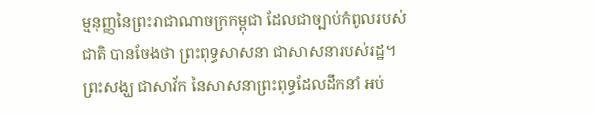ម្មនុញ្ញនៃព្រះរាជាណាចក្រកម្ពុជា ដែលជាច្បាប់កំពូលរបស់ជាតិ បានចែងថា ព្រះពុទ្ធសាសនា ជាសាសនារបស់រដ្ឋ។ ព្រះសង្ឃ ជាសាវ័ក នៃសាសនាព្រះពុទ្ធដែលដឹកនាំ អប់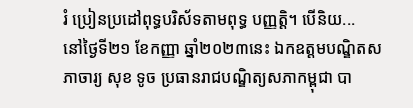រំ ប្រៀនប្រដៅពុទ្ធបរិស័ទតាមពុទ្ធ បញ្ញត្តិ។ បើនិយ...
នៅថ្ងៃទី២១ ខែកញ្ញា ឆ្នាំ២០២៣នេះ ឯកឧត្តមបណ្ឌិតសភាចារ្យ សុខ ទូច ប្រធានរាជបណ្ឌិត្យសភាកម្ពុជា បា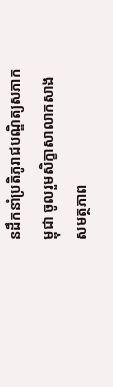នដឹកនាំប្រតិភូរាជបណ្ឌិត្យសភាកម្ពុជា ចូលរួមសិក្ខាសាលាកសាងសមត្ថភាព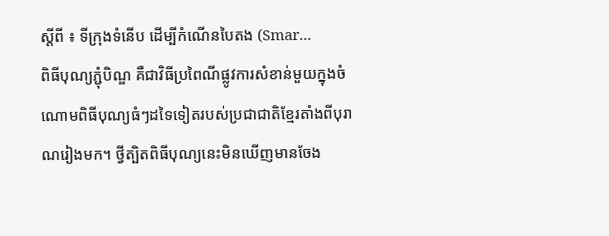ស្តីពី ៖ ទីក្រុងទំនើប ដើម្បីកំណើនបៃតង (Smar...
ពិធីបុណ្យភ្ជុំបិណ្ឌ គឺជាវិធីប្រពៃណីផ្លូវការសំខាន់មួយក្នុងចំណោមពិធីបុណ្យធំៗដទៃទៀតរបស់ប្រជាជាតិខ្មែរតាំងពីបុរាណរៀងមក។ ថ្វីត្បិតពិធីបុណ្យនេះមិនឃើញមានចែង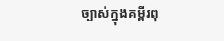ច្បាស់ក្នុងគម្ពីរពុ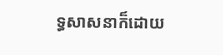ទ្ធសាសនាក៏ដោយ